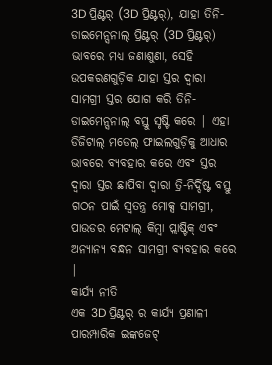3D ପ୍ରିଣ୍ଟର୍ (3D ପ୍ରିଣ୍ଟର୍), ଯାହା ତିନି-ଡାଇମେନ୍ସନାଲ୍ ପ୍ରିଣ୍ଟର୍ (3D ପ୍ରିଣ୍ଟର୍) ଭାବରେ ମଧ୍ୟ ଜଣାଶୁଣା, ସେହି ଉପକରଣଗୁଡ଼ିକ ଯାହା ସ୍ତର ଦ୍ୱାରା ସାମଗ୍ରୀ ସ୍ତର ଯୋଗ କରି ତିନି-ଡାଇମେନ୍ସନାଲ୍ ବସ୍ତୁ ସୃଷ୍ଟି କରେ | ଏହା ଡିଜିଟାଲ୍ ମଡେଲ୍ ଫାଇଲଗୁଡ଼ିକୁ ଆଧାର ଭାବରେ ବ୍ୟବହାର କରେ ଏବଂ ସ୍ତର ଦ୍ୱାରା ସ୍ତର ଛାପିବା ଦ୍ୱାରା ତ୍ରି-ନିର୍ଦ୍ଦିଷ୍ଟ ବସ୍ତୁ ଗଠନ ପାଇଁ ସ୍ୱତନ୍ତ୍ର ମୋକ୍ସ ସାମଗ୍ରୀ, ପାଉଡର ମେଟାଲ୍ କିମ୍ବା ପ୍ଲାଷ୍ଟିକ୍ ଏବଂ ଅନ୍ୟାନ୍ୟ ବନ୍ଧନ ସାମଗ୍ରୀ ବ୍ୟବହାର କରେ |
କାର୍ଯ୍ୟ ନୀତି
ଏକ 3D ପ୍ରିଣ୍ଟର୍ ର କାର୍ଯ୍ୟ ପ୍ରଣାଳୀ ପାରମ୍ପାରିକ ଇଙ୍କଜେଟ୍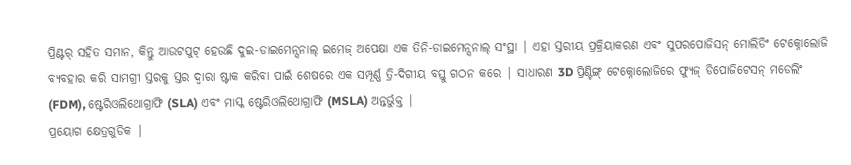ପ୍ରିଣ୍ଟର୍ ସହିତ ସମାନ, କିନ୍ତୁ ଆଉଟପୁଟ୍ ହେଉଛି ଦୁଇ-ଡାଇମେନ୍ସନାଲ୍ ଇମେଜ୍ ଅପେକ୍ଷା ଏକ ତିନି-ଡାଇମେନ୍ସନାଲ୍ ସଂସ୍ଥା | ଏହା ସ୍ତରୀୟ ପ୍ରକ୍ରିୟାକରଣ ଏବଂ ସୁପରପୋଜିସନ୍ ମୋଲିଡିଂ ଟେକ୍ନୋଲୋଜି ବ୍ୟବହାର କରି ସାମଗ୍ରୀ ସ୍ତରକୁ ସ୍ତର ଦ୍ୱାରା ଷ୍ଟାକ କରିବା ପାଇଁ ଶେଷରେ ଏକ ସମ୍ପୂର୍ଣ୍ଣ ତ୍ରି-ଦିଗୀୟ ବସ୍ତୁ ଗଠନ କରେ | ସାଧାରଣ 3D ପ୍ରିଣ୍ଟିଙ୍ଗ୍ ଟେକ୍ନୋଲୋଜିରେ ଫ୍ୟୁଜ୍ ଡିପୋଜିଟେସନ୍ ମଡେଲିଂ (FDM), ଷ୍ଟେରିଓଲିଥୋଗ୍ରାଫି (SLA) ଏବଂ ମାସ୍କ ଷ୍ଟେରିଓଲିଥୋଗ୍ରାଫି (MSLA) ଅନ୍ତର୍ଭୁକ୍ତ |
ପ୍ରୟୋଗ କ୍ଷେତ୍ରଗୁଡିକ |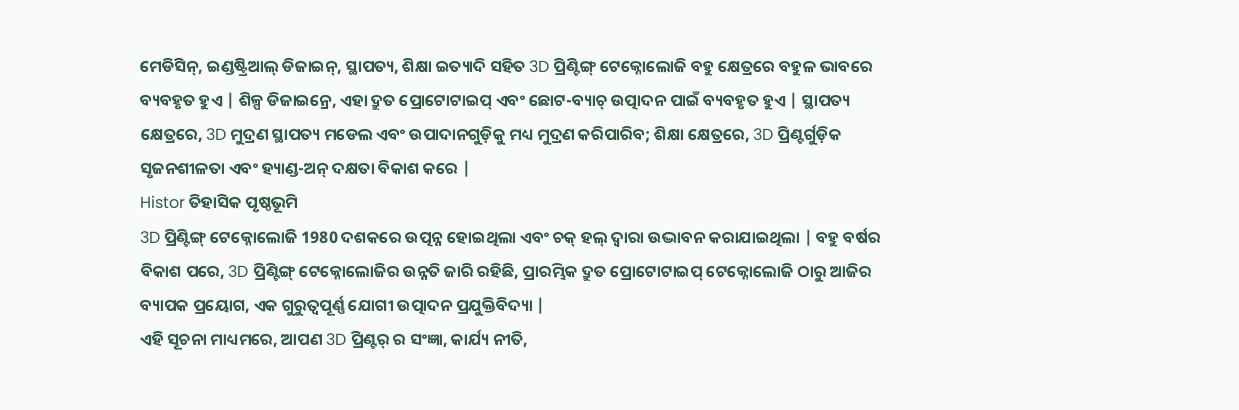ମେଡିସିନ୍, ଇଣ୍ଡଷ୍ଟ୍ରିଆଲ୍ ଡିଜାଇନ୍, ସ୍ଥାପତ୍ୟ, ଶିକ୍ଷା ଇତ୍ୟାଦି ସହିତ 3D ପ୍ରିଣ୍ଟିଙ୍ଗ୍ ଟେକ୍ନୋଲୋଜି ବହୁ କ୍ଷେତ୍ରରେ ବହୁଳ ଭାବରେ ବ୍ୟବହୃତ ହୁଏ | ଶିଳ୍ପ ଡିଜାଇନ୍ରେ, ଏହା ଦ୍ରୁତ ପ୍ରୋଟୋଟାଇପ୍ ଏବଂ ଛୋଟ-ବ୍ୟାଚ୍ ଉତ୍ପାଦନ ପାଇଁ ବ୍ୟବହୃତ ହୁଏ | ସ୍ଥାପତ୍ୟ କ୍ଷେତ୍ରରେ, 3D ମୁଦ୍ରଣ ସ୍ଥାପତ୍ୟ ମଡେଲ ଏବଂ ଉପାଦାନଗୁଡ଼ିକୁ ମଧ୍ୟ ମୁଦ୍ରଣ କରିପାରିବ; ଶିକ୍ଷା କ୍ଷେତ୍ରରେ, 3D ପ୍ରିଣ୍ଟର୍ଗୁଡ଼ିକ ସୃଜନଶୀଳତା ଏବଂ ହ୍ୟାଣ୍ଡ-ଅନ୍ ଦକ୍ଷତା ବିକାଶ କରେ |
Histor ତିହାସିକ ପୃଷ୍ଠଭୂମି
3D ପ୍ରିଣ୍ଟିଙ୍ଗ୍ ଟେକ୍ନୋଲୋଜି 1980 ଦଶକରେ ଉତ୍ପନ୍ନ ହୋଇଥିଲା ଏବଂ ଚକ୍ ହଲ୍ ଦ୍ୱାରା ଉଦ୍ଭାବନ କରାଯାଇଥିଲା | ବହୁ ବର୍ଷର ବିକାଶ ପରେ, 3D ପ୍ରିଣ୍ଟିଙ୍ଗ୍ ଟେକ୍ନୋଲୋଜିର ଉନ୍ନତି ଜାରି ରହିଛି, ପ୍ରାରମ୍ଭିକ ଦ୍ରୁତ ପ୍ରୋଟୋଟାଇପ୍ ଟେକ୍ନୋଲୋଜି ଠାରୁ ଆଜିର ବ୍ୟାପକ ପ୍ରୟୋଗ, ଏକ ଗୁରୁତ୍ୱପୂର୍ଣ୍ଣ ଯୋଗୀ ଉତ୍ପାଦନ ପ୍ରଯୁକ୍ତିବିଦ୍ୟା |
ଏହି ସୂଚନା ମାଧ୍ୟମରେ, ଆପଣ 3D ପ୍ରିଣ୍ଟର୍ ର ସଂଜ୍ଞା, କାର୍ଯ୍ୟ ନୀତି,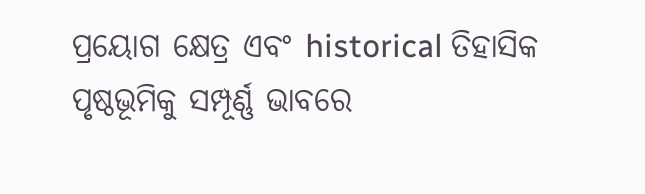ପ୍ରୟୋଗ କ୍ଷେତ୍ର ଏବଂ historical ତିହାସିକ ପୃଷ୍ଠଭୂମିକୁ ସମ୍ପୂର୍ଣ୍ଣ ଭାବରେ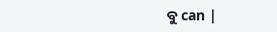ବୁ can |